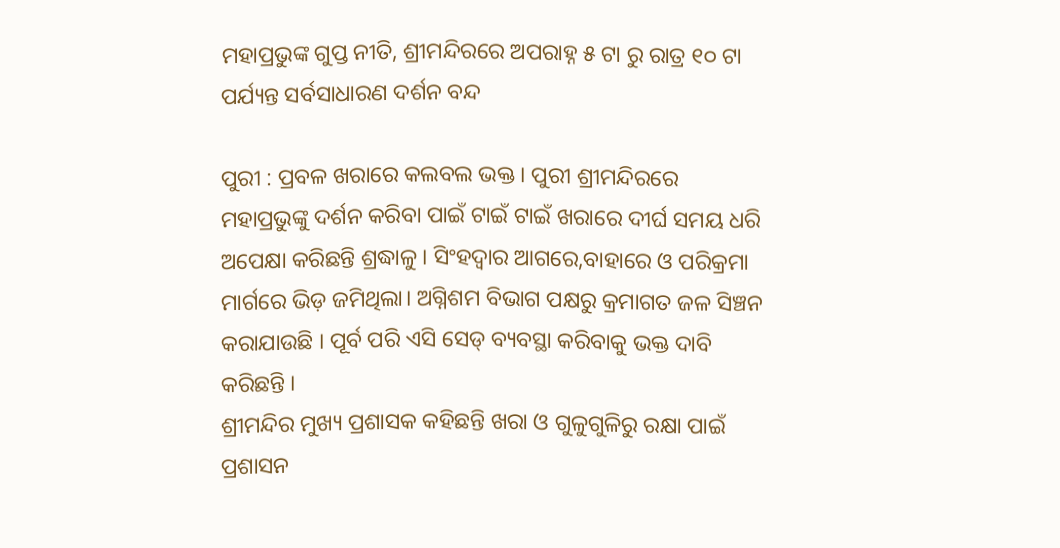ମହାପ୍ରଭୁଙ୍କ ଗୁପ୍ତ ନୀତି, ଶ୍ରୀମନ୍ଦିରରେ ଅପରାହ୍ନ ୫ ଟା ରୁ ରାତ୍ର ୧୦ ଟା ପର୍ଯ୍ୟନ୍ତ ସର୍ବସାଧାରଣ ଦର୍ଶନ ବନ୍ଦ

ପୁରୀ : ପ୍ରବଳ ଖରାରେ କଲବଲ ଭକ୍ତ । ପୁରୀ ଶ୍ରୀମନ୍ଦିରରେ ମହାପ୍ରଭୁଙ୍କୁ ଦର୍ଶନ କରିବା ପାଇଁ ଟାଇଁ ଟାଇଁ ଖରାରେ ଦୀର୍ଘ ସମୟ ଧରି ଅପେକ୍ଷା କରିଛନ୍ତି ଶ୍ରଦ୍ଧାଳୁ । ସିଂହଦ୍ୱାର ଆଗରେ,ବାହାରେ ଓ ପରିକ୍ରମା ମାର୍ଗରେ ଭିଡ଼ ଜମିଥିଲା। ଅଗ୍ନିଶମ ବିଭାଗ ପକ୍ଷରୁ କ୍ରମାଗତ ଜଳ ସିଞ୍ଚନ କରାଯାଉଛି । ପୂର୍ବ ପରି ଏସି ସେଡ୍ ବ୍ୟବସ୍ଥା କରିବାକୁ ଭକ୍ତ ଦାବି କରିଛନ୍ତି ।
ଶ୍ରୀମନ୍ଦିର ମୁଖ୍ୟ ପ୍ରଶାସକ କହିଛନ୍ତି ଖରା ଓ ଗୁଳୁଗୁଳିରୁ ରକ୍ଷା ପାଇଁ ପ୍ରଶାସନ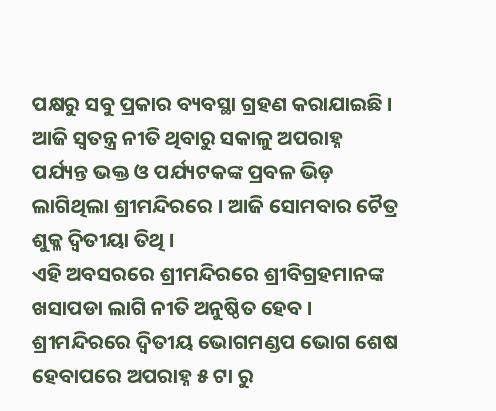ପକ୍ଷରୁ ସବୁ ପ୍ରକାର ବ୍ୟବସ୍ଥା ଗ୍ରହଣ କରାଯାଇଛି । ଆଜି ସ୍ୱତନ୍ତ୍ର ନୀତି ଥିବାରୁ ସକାଳୁ ଅପରାହ୍ନ ପର୍ଯ୍ୟନ୍ତ ଭକ୍ତ ଓ ପର୍ଯ୍ୟଟକଙ୍କ ପ୍ରବଳ ଭିଡ଼ ଲାଗିଥିଲା ଶ୍ରୀମନ୍ଦିରରେ । ଆଜି ସୋମବାର ଚୈତ୍ର ଶୁକ୍ଳ ଦ୍ଵିତୀୟା ତିଥି ।
ଏହି ଅବସରରେ ଶ୍ରୀମନ୍ଦିରରେ ଶ୍ରୀବିଗ୍ରହମାନଙ୍କ ଖସାପଡା ଲାଗି ନୀତି ଅନୁଷ୍ଠିତ ହେବ । ଶ୍ରୀମନ୍ଦିରରେ ଦ୍ୱିତୀୟ ଭୋଗମଣ୍ଡପ ଭୋଗ ଶେଷ ହେବାପରେ ଅପରାହ୍ନ ୫ ଟା ରୁ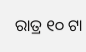ରାତ୍ର ୧୦ ଟା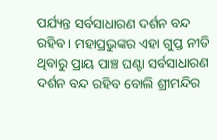ପର୍ଯ୍ୟନ୍ତ ସର୍ବସାଧାରଣ ଦର୍ଶନ ବନ୍ଦ ରହିବ। ମହାପ୍ରଭୁଙ୍କର ଏହା ଗୁପ୍ତ ନୀତି ଥିବାରୁ ପ୍ରାୟ ପାଞ୍ଚ ଘଣ୍ଟା ସର୍ବସାଧାରଣ ଦର୍ଶନ ବନ୍ଦ ରହିବ ବୋଲି ଶ୍ରୀମନ୍ଦିର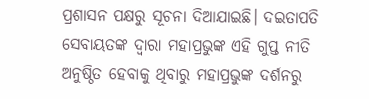ପ୍ରଶାସନ ପକ୍ଷରୁ ସୂଚନା ଦିଆଯାଇଛି। ଦଇତାପତି ସେବାୟତଙ୍କ ଦ୍ବାରା ମହାପ୍ରଭୁଙ୍କ ଏହି ଗୁପ୍ତ ନୀତି ଅନୁଷ୍ଠିତ ହେବାକୁ ଥିବାରୁ ମହାପ୍ରଭୁଙ୍କ ଦର୍ଶନରୁ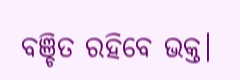ବଞ୍ଚିତ ରହିବେ ଭକ୍ତ।